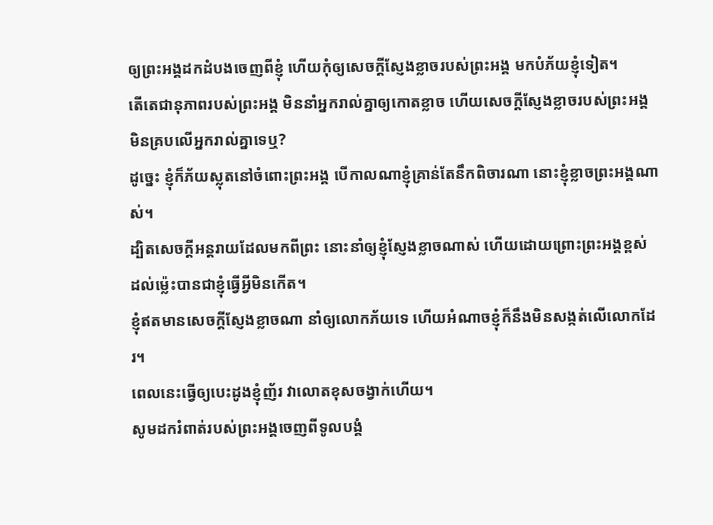ឲ្យព្រះអង្គដកដំបងចេញពីខ្ញុំ ហើយកុំឲ្យសេចក្ដីស្ញែងខ្លាចរបស់ព្រះអង្គ មកបំភ័យខ្ញុំទៀត។
តើតេជានុភាពរបស់ព្រះអង្គ មិននាំអ្នករាល់គ្នាឲ្យកោតខ្លាច ហើយសេចក្ដីស្ញែងខ្លាចរបស់ព្រះអង្គ មិនគ្របលើអ្នករាល់គ្នាទេឬ?
ដូច្នេះ ខ្ញុំក៏ភ័យស្លុតនៅចំពោះព្រះអង្គ បើកាលណាខ្ញុំគ្រាន់តែនឹកពិចារណា នោះខ្ញុំខ្លាចព្រះអង្គណាស់។
ដ្បិតសេចក្ដីអន្តរាយដែលមកពីព្រះ នោះនាំឲ្យខ្ញុំស្ញែងខ្លាចណាស់ ហើយដោយព្រោះព្រះអង្គខ្ពស់ ដល់ម៉្លេះបានជាខ្ញុំធ្វើអ្វីមិនកើត។
ខ្ញុំឥតមានសេចក្ដីស្ញែងខ្លាចណា នាំឲ្យលោកភ័យទេ ហើយអំណាចខ្ញុំក៏នឹងមិនសង្កត់លើលោកដែរ។
ពេលនេះធ្វើឲ្យបេះដូងខ្ញុំញ័រ វាលោតខុសចង្វាក់ហើយ។
សូមដករំពាត់របស់ព្រះអង្គចេញពីទូលបង្គំ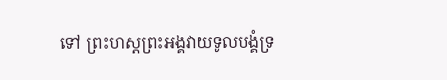ទៅ ព្រះហស្ដព្រះអង្គវាយទូលបង្គំទ្រ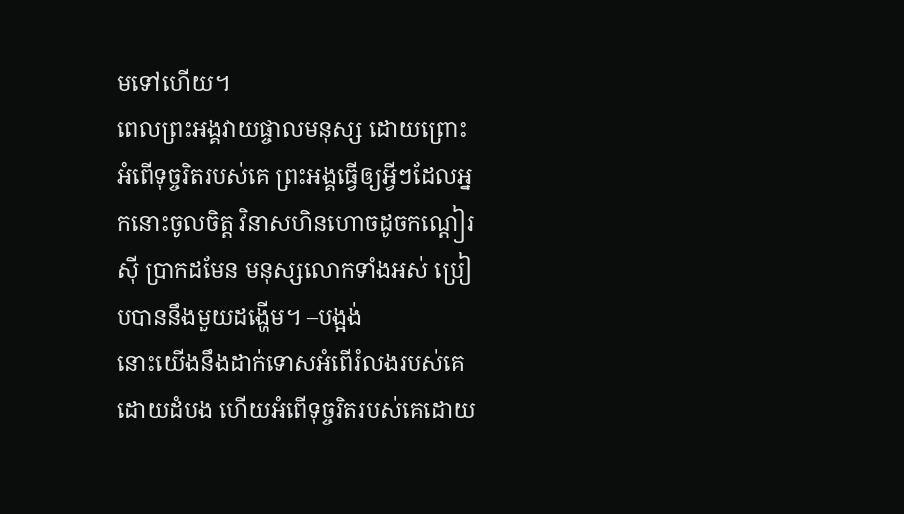មទៅហើយ។
ពេលព្រះអង្គវាយផ្ចាលមនុស្ស ដោយព្រោះអំពើទុច្ចរិតរបស់គេ ព្រះអង្គធ្វើឲ្យអ្វីៗដែលអ្នកនោះចូលចិត្ត វិនាសហិនហោចដូចកណ្ដៀរស៊ី ប្រាកដមែន មនុស្សលោកទាំងអស់ ប្រៀបបាននឹងមួយដង្ហើម។ –បង្អង់
នោះយើងនឹងដាក់ទោសអំពើរំលងរបស់គេ ដោយដំបង ហើយអំពើទុច្ចរិតរបស់គេដោយ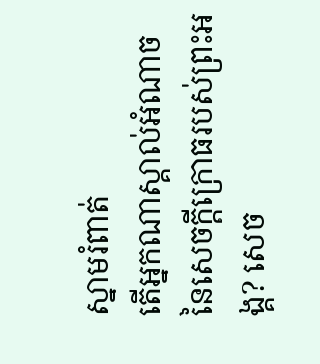ស្នាមរំពាត់
តើអ្នកណាស្គាល់អំណាច នៃសេចក្ដីក្រោធរបស់ព្រះអង្គ? សេច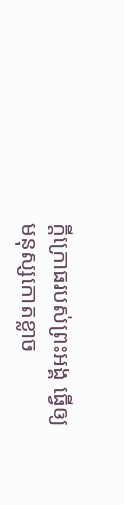ក្ដីក្រោធរបស់ព្រះអង្គ ធ្វើឲ្យមនុស្សកោតខ្លាច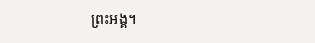ព្រះអង្គ។